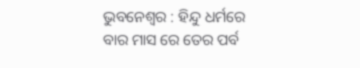ଭୁବନେଶ୍ୱର : ହିନ୍ଦୁ ଧର୍ମରେ ବାର ମାସ ରେ ତେର ପର୍ବ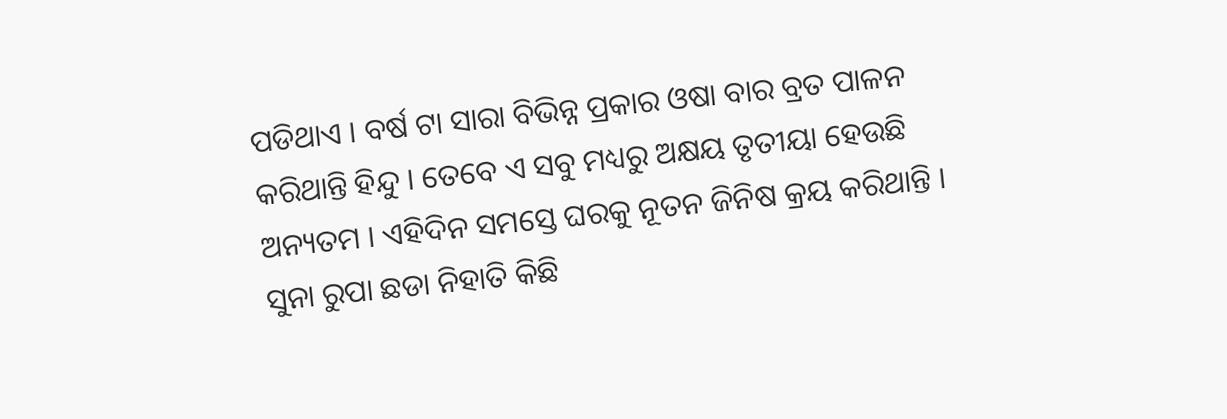ପଡିଥାଏ । ବର୍ଷ ଟା ସାରା ବିଭିନ୍ନ ପ୍ରକାର ଓଷା ବାର ବ୍ରତ ପାଳନ କରିଥାନ୍ତି ହିନ୍ଦୁ । ତେବେ ଏ ସବୁ ମଧ୍ୟରୁ ଅକ୍ଷୟ ତୃତୀୟା ହେଉଛି ଅନ୍ୟତମ । ଏହିଦିନ ସମସ୍ତେ ଘରକୁ ନୂତନ ଜିନିଷ କ୍ରୟ କରିଥାନ୍ତି । ସୁନା ରୁପା ଛଡା ନିହାତି କିଛି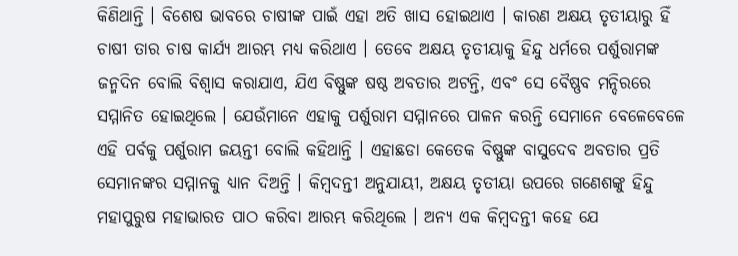କିଣିଥାନ୍ତି । ବିଶେଷ ଭାବରେ ଚାଷୀଙ୍କ ପାଇଁ ଏହା ଅତି ଖାସ ହୋଇଥାଏ । କାରଣ ଅକ୍ଷୟ ତୃତୀୟାରୁ ହିଁ ଚାଷୀ ତାର ଚାଷ କାର୍ଯ୍ୟ ଆରମ୍ଭ ମଧ୍ୟ କରିଥାଏ । ତେବେ ଅକ୍ଷୟ ତୃତୀୟାକୁ ହିନ୍ଦୁ ଧର୍ମରେ ପର୍ଶୁରାମଙ୍କ ଜନ୍ମଦିନ ବୋଲି ବିଶ୍ୱାସ କରାଯାଏ, ଯିଏ ବିଷ୍ଣୁଙ୍କ ଷଷ୍ଠ ଅବତାର ଅଟନ୍ତି, ଏବଂ ସେ ବୈଷ୍ଣବ ମନ୍ଦିରରେ ସମ୍ମାନିତ ହୋଇଥିଲେ । ଯେଉଁମାନେ ଏହାକୁ ପର୍ଶୁରାମ ସମ୍ମାନରେ ପାଳନ କରନ୍ତି ସେମାନେ ବେଳେବେଳେ ଏହି ପର୍ବକୁ ପର୍ଶୁରାମ ଜୟନ୍ତୀ ବୋଲି କହିଥାନ୍ତି । ଏହାଛଡା କେତେକ ବିଷ୍ଣୁଙ୍କ ବାସୁଦେବ ଅବତାର ପ୍ରତି ସେମାନଙ୍କର ସମ୍ମାନକୁ ଧ୍ୟାନ ଦିଅନ୍ତି । କିମ୍ବଦନ୍ତୀ ଅନୁଯାୟୀ, ଅକ୍ଷୟ ତୃତୀୟା ଉପରେ ଗଣେଶଙ୍କୁ ହିନ୍ଦୁ ମହାପୁରୁଷ ମହାଭାରତ ପାଠ କରିବା ଆରମ୍ଭ କରିଥିଲେ । ଅନ୍ୟ ଏକ କିମ୍ବଦନ୍ତୀ କହେ ଯେ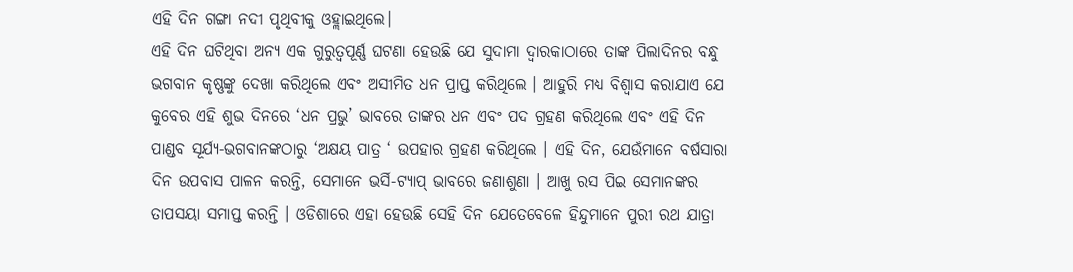ଏହି ଦିନ ଗଙ୍ଗା ନଦୀ ପୃଥିବୀକୁ ଓହ୍ଲାଇଥିଲେ।
ଏହି ଦିନ ଘଟିଥିବା ଅନ୍ୟ ଏକ ଗୁରୁତ୍ୱପୂର୍ଣ୍ଣ ଘଟଣା ହେଉଛି ଯେ ସୁଦାମା ଦ୍ୱାରକାଠାରେ ତାଙ୍କ ପିଲାଦିନର ବନ୍ଧୁ ଭଗବାନ କୃଷ୍ଣଙ୍କୁ ଦେଖା କରିଥିଲେ ଏବଂ ଅସୀମିତ ଧନ ପ୍ରାପ୍ତ କରିଥିଲେ । ଆହୁରି ମଧ୍ୟ ବିଶ୍ୱାସ କରାଯାଏ ଯେ କୁବେର ଏହି ଶୁଭ ଦିନରେ ‘ଧନ ପ୍ରଭୁ’ ଭାବରେ ତାଙ୍କର ଧନ ଏବଂ ପଦ ଗ୍ରହଣ କରିଥିଲେ ଏବଂ ଏହି ଦିନ ପାଣ୍ଡବ ସୂର୍ଯ୍ୟ-ଭଗବାନଙ୍କଠାରୁ ‘ଅକ୍ଷୟ ପାତ୍ର ‘ ଉପହାର ଗ୍ରହଣ କରିଥିଲେ । ଏହି ଦିନ, ଯେଉଁମାନେ ବର୍ଷସାରା ଦିନ ଉପବାସ ପାଳନ କରନ୍ତି, ସେମାନେ ଭର୍ସି-ଟ୍ୟାପ୍ ଭାବରେ ଜଣାଶୁଣା । ଆଖୁ ରସ ପିଇ ସେମାନଙ୍କର ତାପସୟା ସମାପ୍ତ କରନ୍ତି । ଓଡିଶାରେ ଏହା ହେଉଛି ସେହି ଦିନ ଯେତେବେଳେ ହିନ୍ଦୁମାନେ ପୁରୀ ରଥ ଯାତ୍ରା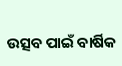ଉତ୍ସବ ପାଇଁ ବାର୍ଷିକ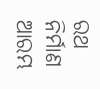ରଥ ନିର୍ମାଣ ଆରମ୍ଭ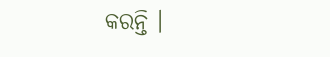କରନ୍ତି ।